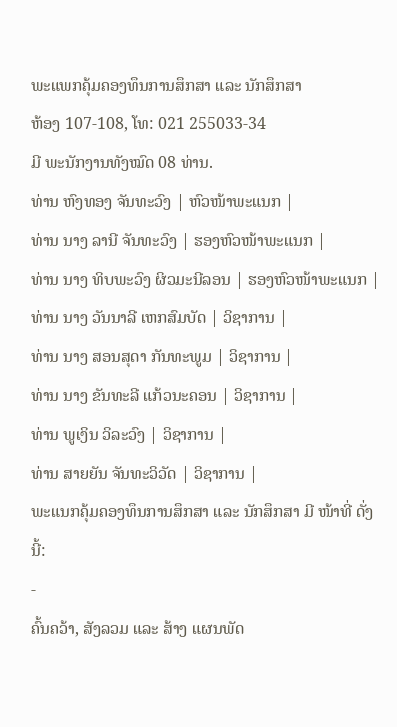ພະແພກຄຸ້ມຄອງທຶນການສຶກສາ ແລະ ນັກສຶກສາ
ຫ້ອງ 107-108, ໂທ: 021 255033-34
ມີ ພະນັກງານທັງໝົດ 08 ທ່ານ.
ທ່ານ ຫົງທອງ ຈັນທະວົງ | ຫົວໜ້າພະແນກ |
ທ່ານ ນາງ ລານີ ຈັນທະວົງ | ຮອງຫົວໜ້າພະແນກ |
ທ່ານ ນາງ ທິບພະວົງ ຜິວມະນີລອນ | ຮອງຫົວໜ້າພະແນກ |
ທ່ານ ນາງ ວັນນາລີ ເຫກສົມບັດ | ວິຊາການ |
ທ່ານ ນາງ ສອນສຸດາ ກັນທະພູມ | ວິຊາການ |
ທ່ານ ນາງ ຂັນທະລີ ແກ້ວນະຄອນ | ວິຊາການ |
ທ່ານ ພູເງິນ ວິລະວົງ | ວິຊາການ |
ທ່ານ ສາຍຍັນ ຈັນທະວິວັດ | ວິຊາການ |
ພະແນກຄຸ້ມຄອງທຶນການສຶກສາ ແລະ ນັກສຶກສາ ມີ ໜ້າທີ່ ດັ່ງນີ້:
-
ຄົ້ນຄວ້າ, ສັງລວມ ແລະ ສ້າງ ແຜນພັດ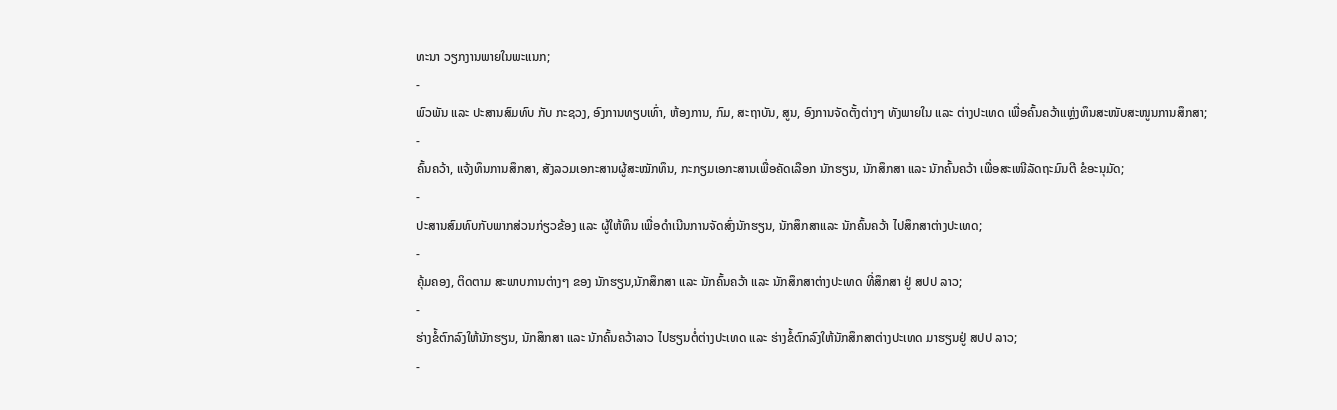ທະນາ ວຽກງານພາຍໃນພະແນກ;
-
ພົວພັນ ແລະ ປະສານສົມທົບ ກັບ ກະຊວງ, ອົງການທຽບເທົ່າ, ຫ້ອງການ, ກົມ, ສະຖາບັນ, ສູນ, ອົງການຈັດຕັ້ງຕ່າງໆ ທັງພາຍໃນ ແລະ ຕ່າງປະເທດ ເພື່ອຄົ້ນຄວ້າແຫຼ່ງທຶນສະໜັບສະໜູນການສຶກສາ;
-
ຄົ້ນຄວ້າ, ແຈ້ງທຶນການສຶກສາ, ສັງລວມເອກະສານຜູ້ສະໝັກທຶນ, ກະກຽມເອກະສານເພື່ອຄັດເລືອກ ນັກຮຽນ, ນັກສຶກສາ ແລະ ນັກຄົ້ນຄວ້າ ເພື່ອສະເໜີລັດຖະມົນຕີ ຂໍອະນຸມັດ;
-
ປະສານສົມທົບກັບພາກສ່ວນກ່ຽວຂ້ອງ ແລະ ຜູ້ໃຫ້ທຶນ ເພື່ອດຳເນີນການຈັດສົ່ງນັກຮຽນ, ນັກສຶກສາແລະ ນັກຄົ້ນຄວ້າ ໄປສຶກສາຕ່າງປະເທດ;
-
ຄຸ້ມຄອງ, ຕິດຕາມ ສະພາບການຕ່າງໆ ຂອງ ນັກຮຽນ,ນັກສຶກສາ ແລະ ນັກຄົ້ນຄວ້າ ແລະ ນັກສຶກສາຕ່າງປະເທດ ທີ່ສຶກສາ ຢູ່ ສປປ ລາວ;
-
ຮ່າງຂໍ້ຕົກລົງໃຫ້ນັກຮຽນ, ນັກສຶກສາ ແລະ ນັກຄົ້ນຄວ້າລາວ ໄປຮຽນຕໍ່ຕ່າງປະເທດ ແລະ ຮ່າງຂໍ້ຕົກລົງໃຫ້ນັກສຶກສາຕ່າງປະເທດ ມາຮຽນຢູ່ ສປປ ລາວ;
-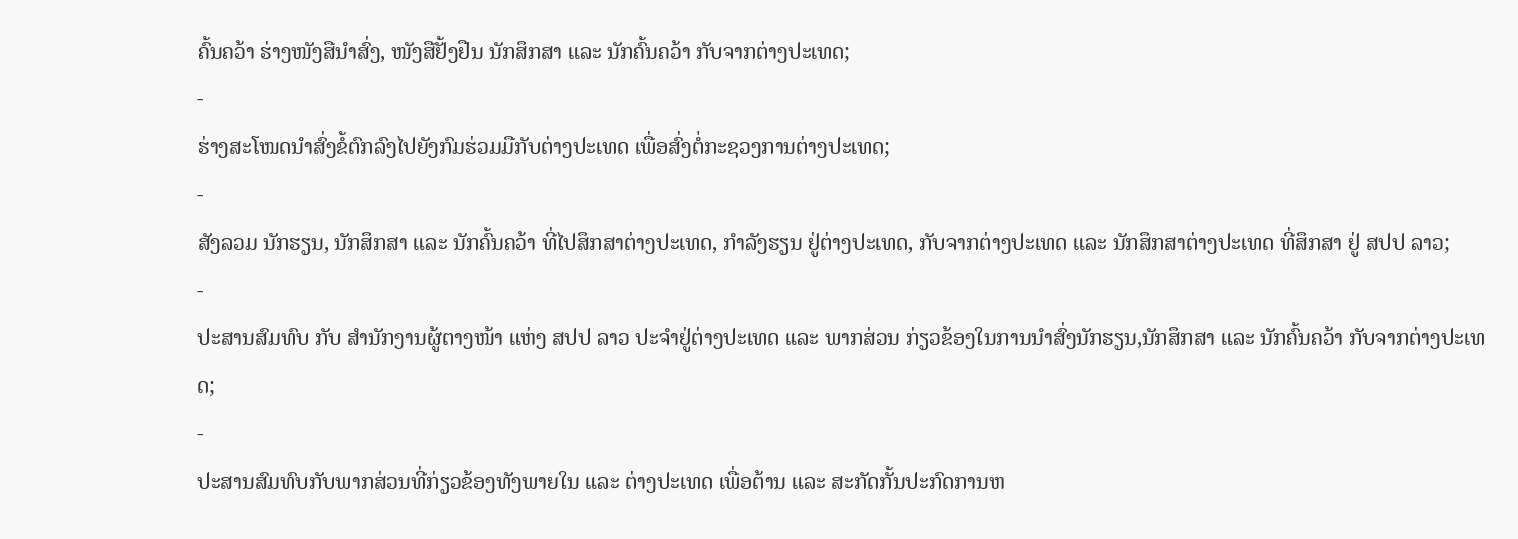ຄົ້ນຄວ້າ ຮ່າງໜັງສືນໍາສົ່ງ, ໜັງສືຢັ້ງຢືນ ນັກສຶກສາ ແລະ ນັກຄົ້ນຄວ້າ ກັບຈາກຕ່າງປະເທດ;
-
ຮ່າງສະໂໜດນຳສົ່ງຂໍ້ຕົກລົງໄປຍັງກົມຮ່ວມມືກັບຕ່າງປະເທດ ເພື່ອສົ່ງຕໍ່ກະຊວງການຕ່າງປະເທດ;
-
ສັງລວມ ນັກຮຽນ, ນັກສຶກສາ ແລະ ນັກຄົ້ນຄວ້າ ທີ່ໄປສຶກສາຕ່າງປະເທດ, ກຳລັງຮຽນ ຢູ່ຕ່າງປະເທດ, ກັບຈາກຕ່າງປະເທດ ແລະ ນັກສຶກສາຕ່າງປະເທດ ທີ່ສຶກສາ ຢູ່ ສປປ ລາວ;
-
ປະສານສົມທົບ ກັບ ສຳນັກງານຜູ້ຕາງໜ້າ ແຫ່ງ ສປປ ລາວ ປະຈໍາຢູ່ຕ່າງປະເທດ ແລະ ພາກສ່ວນ ກ່ຽວຂ້ອງໃນການນໍາສົ່ງນັກຮຽນ,ນັກສຶກສາ ແລະ ນັກຄົ້ນຄວ້າ ກັບຈາກຕ່າງປະເທດ;
-
ປະສານສົມທົບກັບພາກສ່ວນທີ່ກ່ຽວຂ້ອງທັງພາຍໃນ ແລະ ຕ່າງປະເທດ ເພື່ອຕ້ານ ແລະ ສະກັດກັ້ນປະກົດການຫ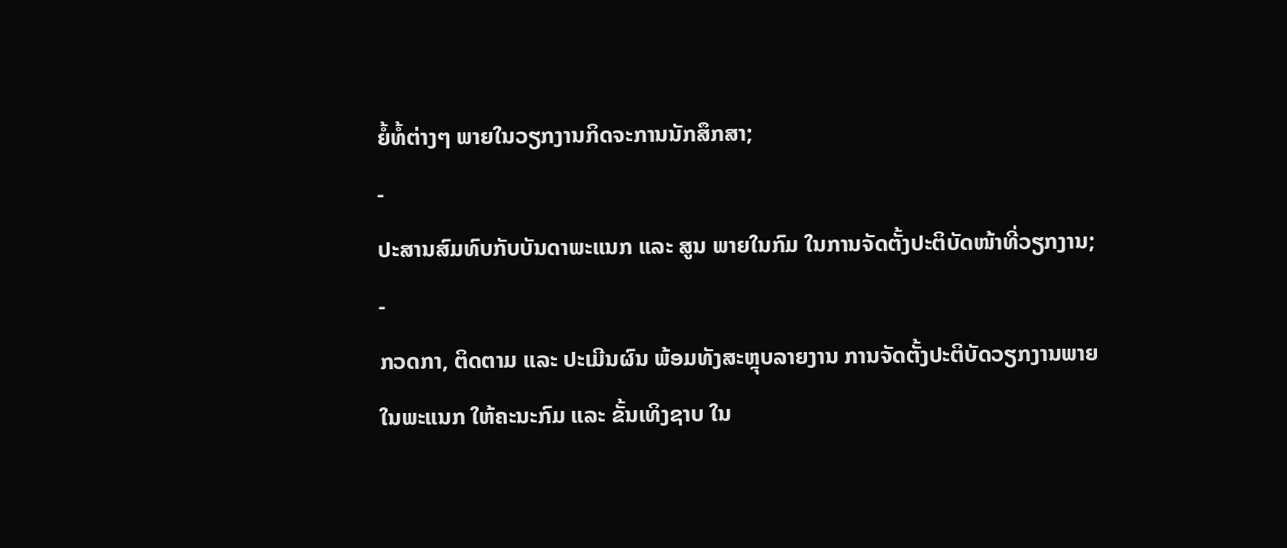ຍໍ້ທໍ້ຕ່າງໆ ພາຍໃນວຽກງານກິດຈະການນັກສຶກສາ;
-
ປະສານສົມທົບກັບບັນດາພະແນກ ແລະ ສູນ ພາຍໃນກົມ ໃນການຈັດຕັ້ງປະຕິບັດໜ້າທີ່ວຽກງານ;
-
ກວດກາ, ຕິດຕາມ ແລະ ປະເມີນຜົນ ພ້ອມທັງສະຫຼຸບລາຍງານ ການຈັດຕັ້ງປະຕິບັດວຽກງານພາຍໃນພະແນກ ໃຫ້ຄະນະກົມ ແລະ ຂັ້ນເທິງຊາບ ໃນ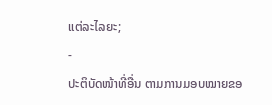ແຕ່ລະໄລຍະ;
-
ປະຕິບັດໜ້າທີ່ອື່ນ ຕາມການມອບໝາຍຂອ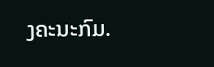ງຄະນະກົມ.